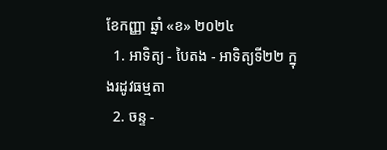ខែកញ្ញា ឆ្នាំ «ខ» ២០២៤
  1. អាទិត្យ - បៃតង - អាទិត្យទី២២ ក្នុងរដូវធម្មតា
  2. ចន្ទ -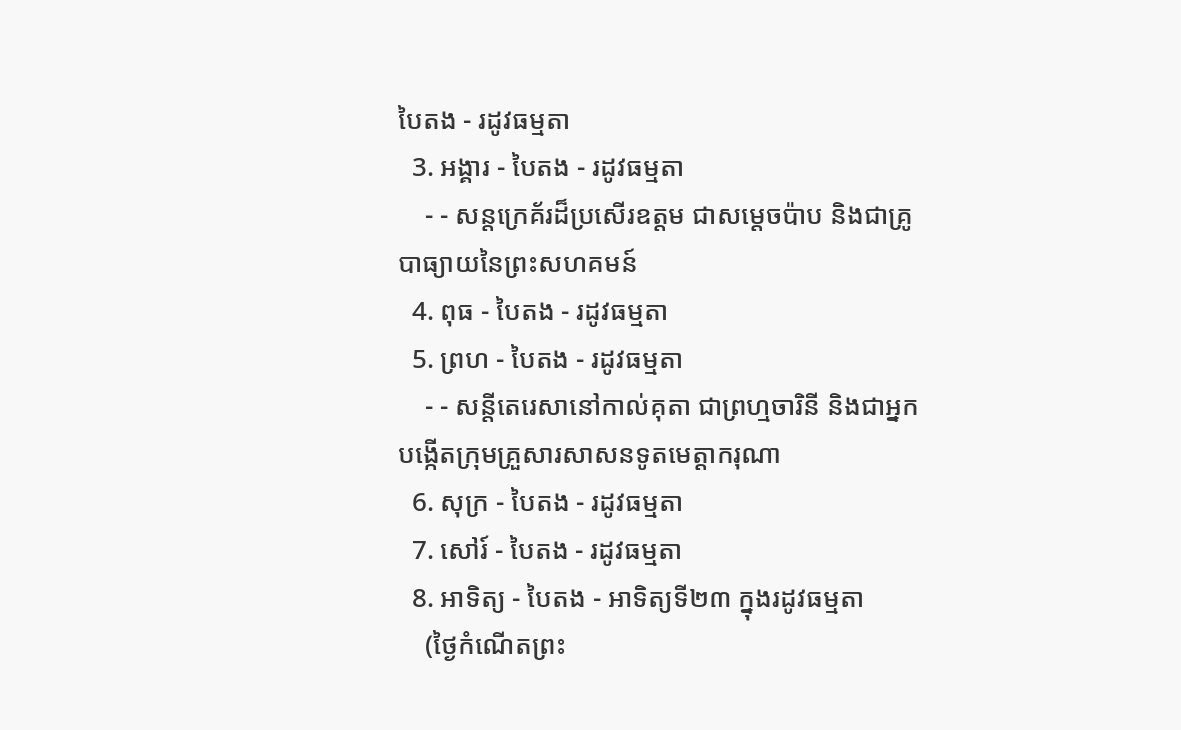បៃតង - រដូវធម្មតា
  3. អង្គារ - បៃតង - រដូវធម្មតា
    - - សន្តក្រេគ័រដ៏ប្រសើរឧត្តម ជាសម្ដេចប៉ាប និងជាគ្រូបាធ្យាយនៃព្រះសហគមន៍
  4. ពុធ - បៃតង - រដូវធម្មតា
  5. ព្រហ - បៃតង - រដូវធម្មតា
    - - សន្តីតេរេសានៅកាល់គុតា ជាព្រហ្មចារិនី និងជាអ្នកបង្កើតក្រុមគ្រួសារសាសនទូតមេត្ដាករុណា
  6. សុក្រ - បៃតង - រដូវធម្មតា
  7. សៅរ៍ - បៃតង - រដូវធម្មតា
  8. អាទិត្យ - បៃតង - អាទិត្យទី២៣ ក្នុងរដូវធម្មតា
    (ថ្ងៃកំណើតព្រះ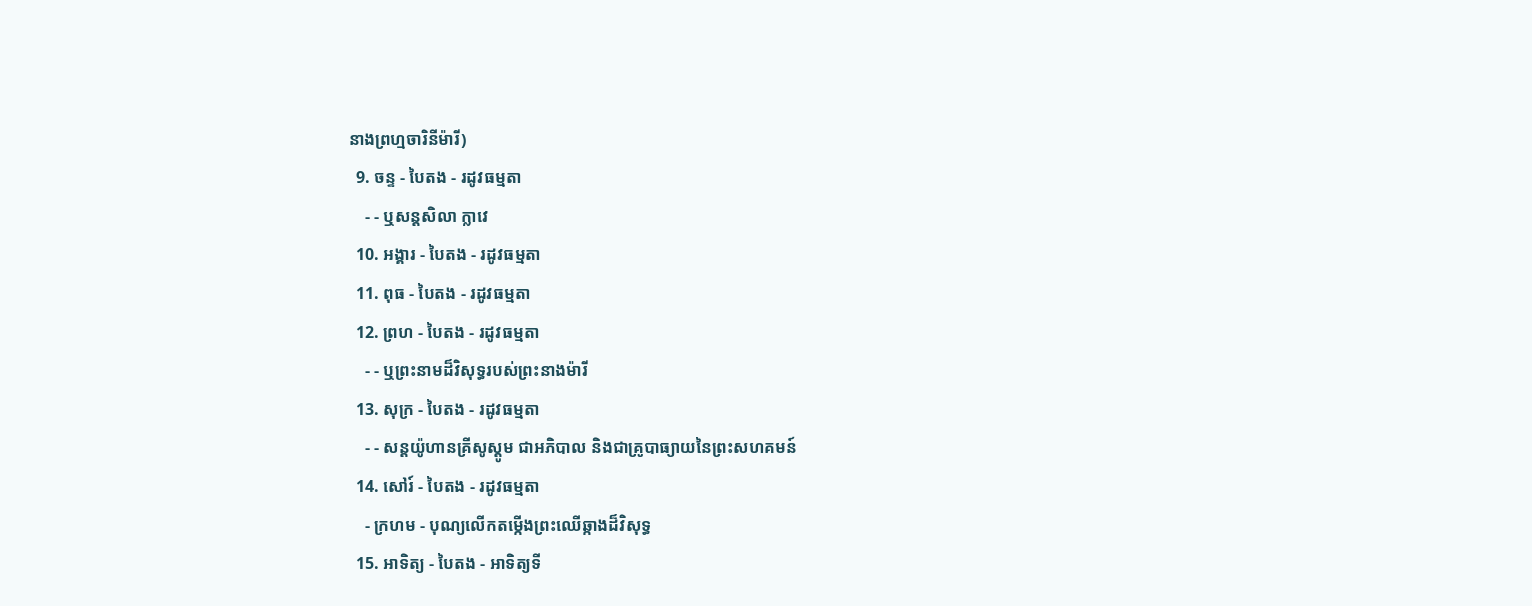នាងព្រហ្មចារិនីម៉ារី)
  9. ចន្ទ - បៃតង - រដូវធម្មតា
    - - ឬសន្តសិលា ក្លាវេ
  10. អង្គារ - បៃតង - រដូវធម្មតា
  11. ពុធ - បៃតង - រដូវធម្មតា
  12. ព្រហ - បៃតង - រដូវធម្មតា
    - - ឬព្រះនាមដ៏វិសុទ្ធរបស់ព្រះនាងម៉ារី
  13. សុក្រ - បៃតង - រដូវធម្មតា
    - - សន្តយ៉ូហានគ្រីសូស្តូម ជាអភិបាល និងជាគ្រូបាធ្យាយនៃព្រះសហគមន៍
  14. សៅរ៍ - បៃតង - រដូវធម្មតា
    - ក្រហម - បុណ្យលើកតម្កើងព្រះឈើឆ្កាងដ៏វិសុទ្ធ
  15. អាទិត្យ - បៃតង - អាទិត្យទី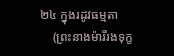២៤ ក្នុងរដូវធម្មតា
    (ព្រះនាងម៉ារីរងទុក្ខ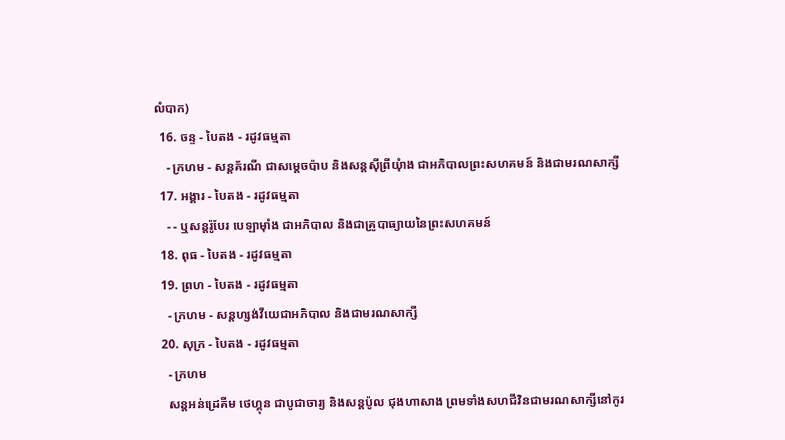លំបាក)
  16. ចន្ទ - បៃតង - រដូវធម្មតា
    - ក្រហម - សន្តគ័រណី ជាសម្ដេចប៉ាប និងសន្តស៊ីព្រីយុំាង ជាអភិបាលព្រះសហគមន៍ និងជាមរណសាក្សី
  17. អង្គារ - បៃតង - រដូវធម្មតា
    - - ឬសន្តរ៉ូបែរ បេឡាម៉ាំង ជាអភិបាល និងជាគ្រូបាធ្យាយនៃព្រះសហគមន៍
  18. ពុធ - បៃតង - រដូវធម្មតា
  19. ព្រហ - បៃតង - រដូវធម្មតា
    - ក្រហម - សន្តហ្សង់វីយេជាអភិបាល និងជាមរណសាក្សី
  20. សុក្រ - បៃតង - រដូវធម្មតា
    - ក្រហម
    សន្តអន់ដ្រេគីម ថេហ្គុន ជាបូជាចារ្យ និងសន្តប៉ូល ជុងហាសាង ព្រមទាំងសហជីវិនជាមរណសាក្សីនៅកូរ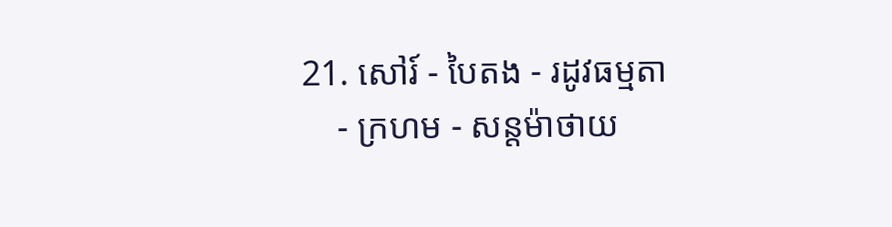21. សៅរ៍ - បៃតង - រដូវធម្មតា
    - ក្រហម - សន្តម៉ាថាយ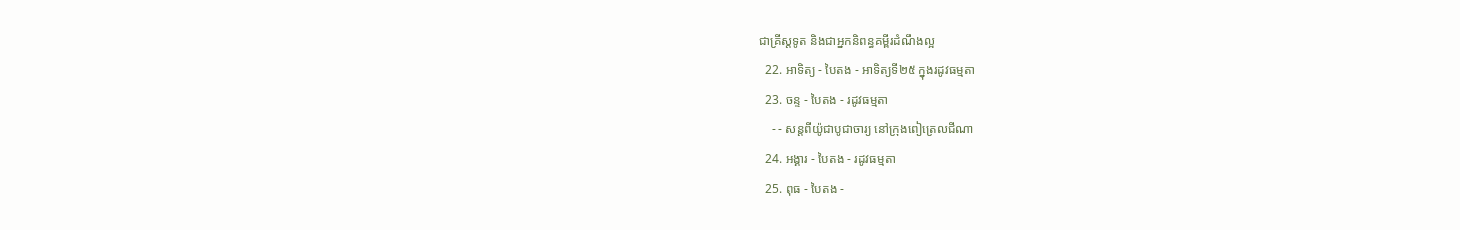ជាគ្រីស្តទូត និងជាអ្នកនិពន្ធគម្ពីរដំណឹងល្អ
  22. អាទិត្យ - បៃតង - អាទិត្យទី២៥ ក្នុងរដូវធម្មតា
  23. ចន្ទ - បៃតង - រដូវធម្មតា
    - - សន្តពីយ៉ូជាបូជាចារ្យ នៅក្រុងពៀត្រេលជីណា
  24. អង្គារ - បៃតង - រដូវធម្មតា
  25. ពុធ - បៃតង -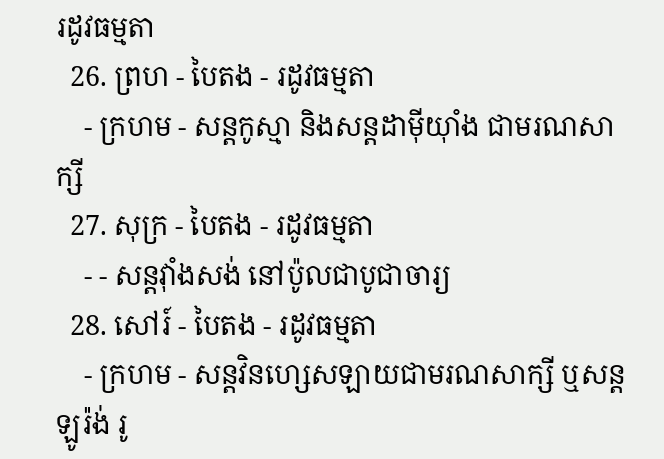រដូវធម្មតា
  26. ព្រហ - បៃតង - រដូវធម្មតា
    - ក្រហម - សន្តកូស្មា និងសន្តដាម៉ីយុាំង ជាមរណសាក្សី
  27. សុក្រ - បៃតង - រដូវធម្មតា
    - - សន្តវុាំងសង់ នៅប៉ូលជាបូជាចារ្យ
  28. សៅរ៍ - បៃតង - រដូវធម្មតា
    - ក្រហម - សន្តវិនហ្សេសឡាយជាមរណសាក្សី ឬសន្តឡូរ៉ង់ រូ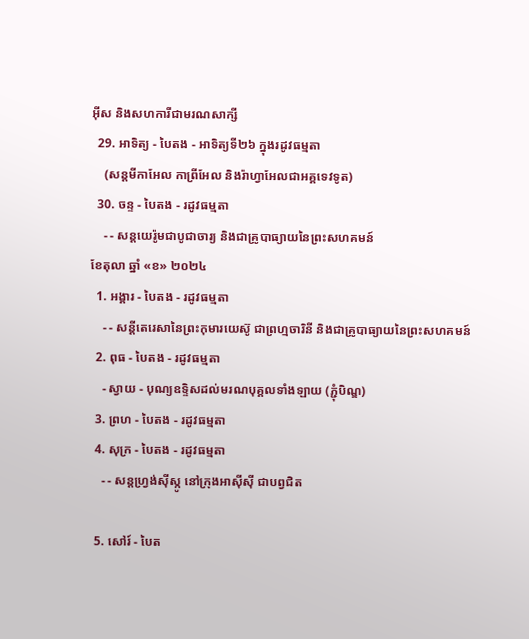អ៊ីស និងសហការីជាមរណសាក្សី
  29. អាទិត្យ - បៃតង - អាទិត្យទី២៦ ក្នុងរដូវធម្មតា
    (សន្តមីកាអែល កាព្រីអែល និងរ៉ាហ្វាអែលជាអគ្គទេវទូត)
  30. ចន្ទ - បៃតង - រដូវធម្មតា
    - - សន្ដយេរ៉ូមជាបូជាចារ្យ និងជាគ្រូបាធ្យាយនៃព្រះសហគមន៍
ខែតុលា ឆ្នាំ «ខ» ២០២៤
  1. អង្គារ - បៃតង - រដូវធម្មតា
    - - សន្តីតេរេសានៃព្រះកុមារយេស៊ូ ជាព្រហ្មចារិនី និងជាគ្រូបាធ្យាយនៃព្រះសហគមន៍
  2. ពុធ - បៃតង - រដូវធម្មតា
    - ស្វាយ - បុណ្យឧទ្ទិសដល់មរណបុគ្គលទាំងឡាយ (ភ្ជុំបិណ្ឌ)
  3. ព្រហ - បៃតង - រដូវធម្មតា
  4. សុក្រ - បៃតង - រដូវធម្មតា
    - - សន្តហ្វ្រង់ស៊ីស្កូ នៅក្រុងអាស៊ីស៊ី ជាបព្វជិត

  5. សៅរ៍ - បៃត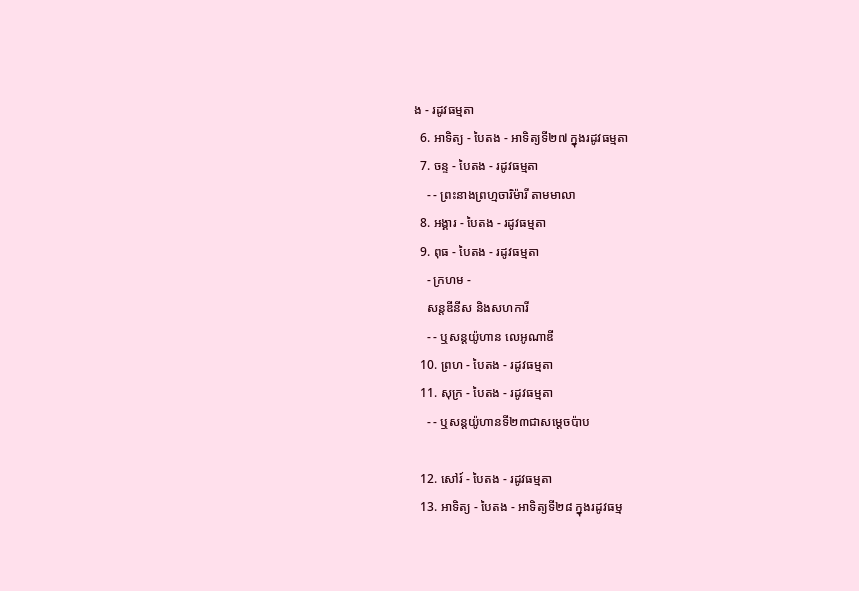ង - រដូវធម្មតា
  6. អាទិត្យ - បៃតង - អាទិត្យទី២៧ ក្នុងរដូវធម្មតា
  7. ចន្ទ - បៃតង - រដូវធម្មតា
    - - ព្រះនាងព្រហ្មចារិម៉ារី តាមមាលា
  8. អង្គារ - បៃតង - រដូវធម្មតា
  9. ពុធ - បៃតង - រដូវធម្មតា
    - ក្រហម -
    សន្តឌីនីស និងសហការី
    - - ឬសន្តយ៉ូហាន លេអូណាឌី
  10. ព្រហ - បៃតង - រដូវធម្មតា
  11. សុក្រ - បៃតង - រដូវធម្មតា
    - - ឬសន្តយ៉ូហានទី២៣ជាសម្តេចប៉ាប

  12. សៅរ៍ - បៃតង - រដូវធម្មតា
  13. អាទិត្យ - បៃតង - អាទិត្យទី២៨ ក្នុងរដូវធម្ម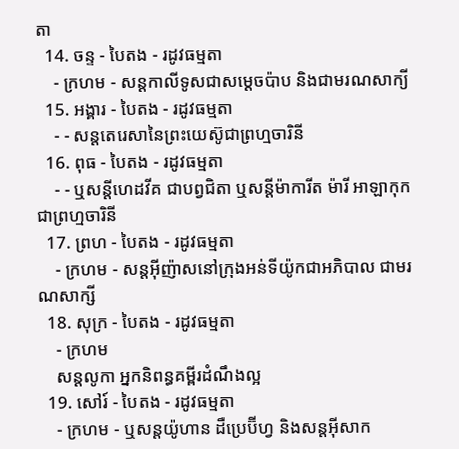តា
  14. ចន្ទ - បៃតង - រដូវធម្មតា
    - ក្រហម - សន្ដកាលីទូសជាសម្ដេចប៉ាប និងជាមរណសាក្យី
  15. អង្គារ - បៃតង - រដូវធម្មតា
    - - សន្តតេរេសានៃព្រះយេស៊ូជាព្រហ្មចារិនី
  16. ពុធ - បៃតង - រដូវធម្មតា
    - - ឬសន្ដីហេដវីគ ជាបព្វជិតា ឬសន្ដីម៉ាការីត ម៉ារី អាឡាកុក ជាព្រហ្មចារិនី
  17. ព្រហ - បៃតង - រដូវធម្មតា
    - ក្រហម - សន្តអ៊ីញ៉ាសនៅក្រុងអន់ទីយ៉ូកជាអភិបាល ជាមរណសាក្សី
  18. សុក្រ - បៃតង - រដូវធម្មតា
    - ក្រហម
    សន្តលូកា អ្នកនិពន្ធគម្ពីរដំណឹងល្អ
  19. សៅរ៍ - បៃតង - រដូវធម្មតា
    - ក្រហម - ឬសន្ដយ៉ូហាន ដឺប្រេប៊ីហ្វ និងសន្ដអ៊ីសាក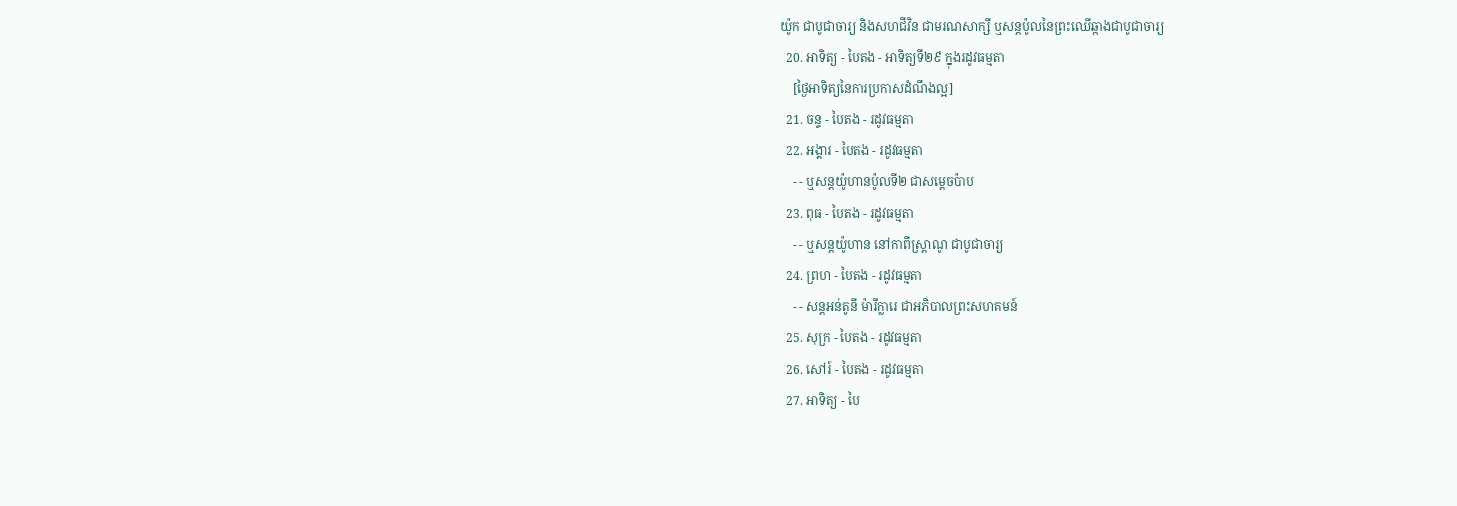យ៉ូក ជាបូជាចារ្យ និងសហជីវិន ជាមរណសាក្សី ឬសន្ដប៉ូលនៃព្រះឈើឆ្កាងជាបូជាចារ្យ
  20. អាទិត្យ - បៃតង - អាទិត្យទី២៩ ក្នុងរដូវធម្មតា
    [ថ្ងៃអាទិត្យនៃការប្រកាសដំណឹងល្អ]
  21. ចន្ទ - បៃតង - រដូវធម្មតា
  22. អង្គារ - បៃតង - រដូវធម្មតា
    - - ឬសន្តយ៉ូហានប៉ូលទី២ ជាសម្ដេចប៉ាប
  23. ពុធ - បៃតង - រដូវធម្មតា
    - - ឬសន្ដយ៉ូហាន នៅកាពីស្រ្ដាណូ ជាបូជាចារ្យ
  24. ព្រហ - បៃតង - រដូវធម្មតា
    - - សន្តអន់តូនី ម៉ារីក្លារេ ជាអភិបាលព្រះសហគមន៍
  25. សុក្រ - បៃតង - រដូវធម្មតា
  26. សៅរ៍ - បៃតង - រដូវធម្មតា
  27. អាទិត្យ - បៃ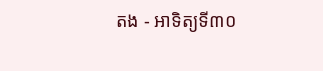តង - អាទិត្យទី៣០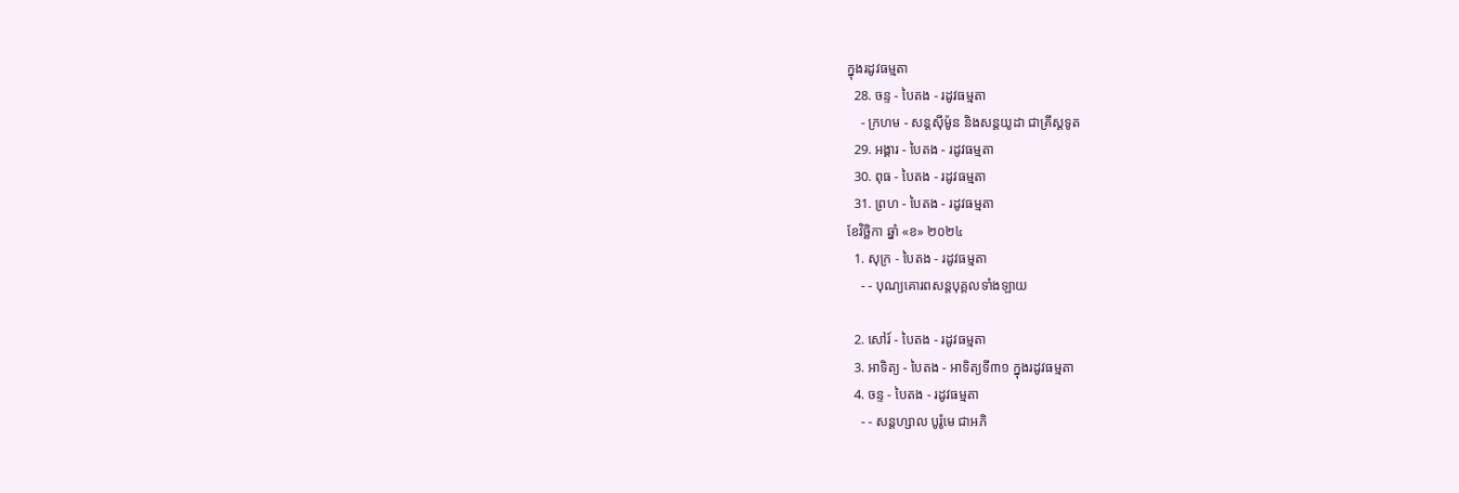ក្នុងរដូវធម្មតា
  28. ចន្ទ - បៃតង - រដូវធម្មតា
    - ក្រហម - សន្ដស៊ីម៉ូន និងសន្ដយូដា ជាគ្រីស្ដទូត
  29. អង្គារ - បៃតង - រដូវធម្មតា
  30. ពុធ - បៃតង - រដូវធម្មតា
  31. ព្រហ - បៃតង - រដូវធម្មតា
ខែវិច្ឆិកា ឆ្នាំ «ខ» ២០២៤
  1. សុក្រ - បៃតង - រដូវធម្មតា
    - - បុណ្យគោរពសន្ដបុគ្គលទាំងឡាយ

  2. សៅរ៍ - បៃតង - រដូវធម្មតា
  3. អាទិត្យ - បៃតង - អាទិត្យទី៣១ ក្នុងរដូវធម្មតា
  4. ចន្ទ - បៃតង - រដូវធម្មតា
    - - សន្ដហ្សាល បូរ៉ូមេ ជាអភិ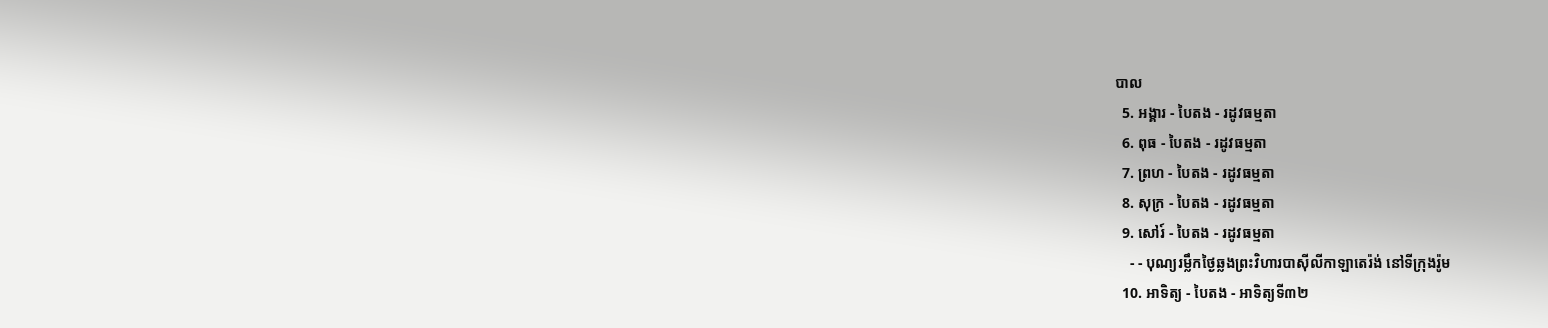បាល
  5. អង្គារ - បៃតង - រដូវធម្មតា
  6. ពុធ - បៃតង - រដូវធម្មតា
  7. ព្រហ - បៃតង - រដូវធម្មតា
  8. សុក្រ - បៃតង - រដូវធម្មតា
  9. សៅរ៍ - បៃតង - រដូវធម្មតា
    - - បុណ្យរម្លឹកថ្ងៃឆ្លងព្រះវិហារបាស៊ីលីកាឡាតេរ៉ង់ នៅទីក្រុងរ៉ូម
  10. អាទិត្យ - បៃតង - អាទិត្យទី៣២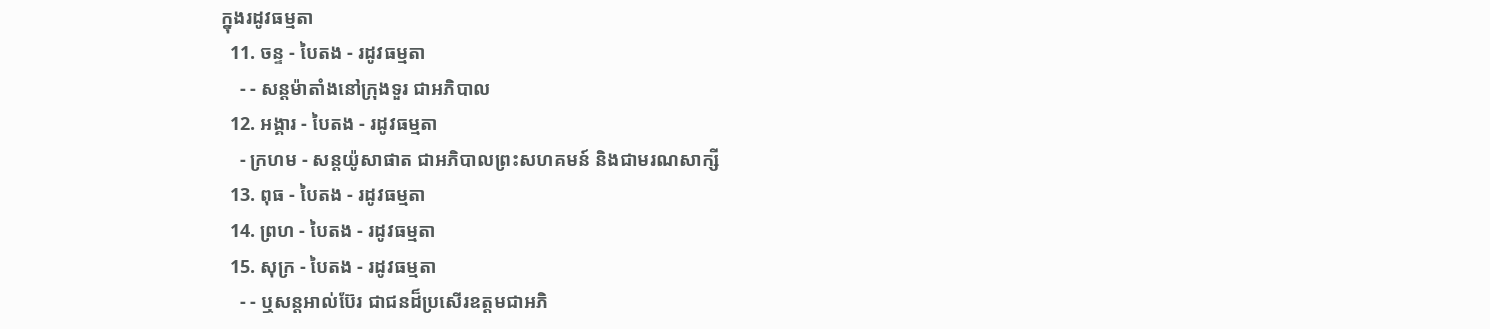ក្នុងរដូវធម្មតា
  11. ចន្ទ - បៃតង - រដូវធម្មតា
    - - សន្ដម៉ាតាំងនៅក្រុងទួរ ជាអភិបាល
  12. អង្គារ - បៃតង - រដូវធម្មតា
    - ក្រហម - សន្ដយ៉ូសាផាត ជាអភិបាលព្រះសហគមន៍ និងជាមរណសាក្សី
  13. ពុធ - បៃតង - រដូវធម្មតា
  14. ព្រហ - បៃតង - រដូវធម្មតា
  15. សុក្រ - បៃតង - រដូវធម្មតា
    - - ឬសន្ដអាល់ប៊ែរ ជាជនដ៏ប្រសើរឧត្ដមជាអភិ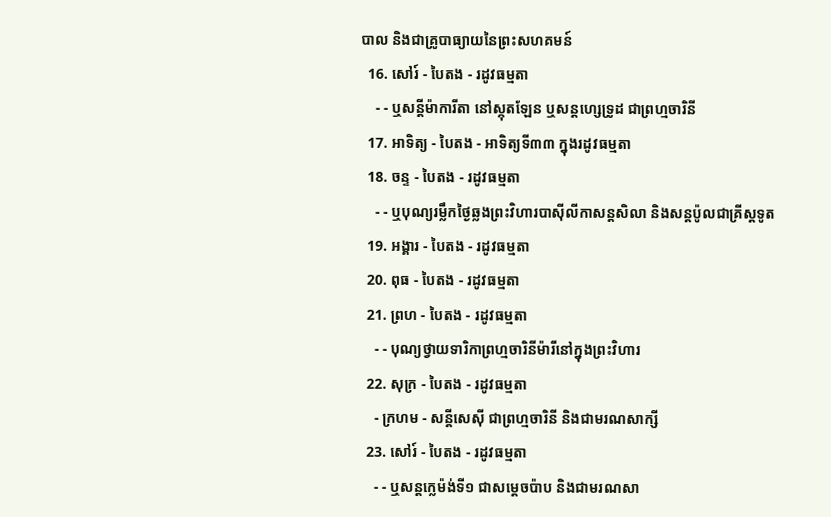បាល និងជាគ្រូបាធ្យាយនៃព្រះសហគមន៍
  16. សៅរ៍ - បៃតង - រដូវធម្មតា
    - - ឬសន្ដីម៉ាការីតា នៅស្កុតឡែន ឬសន្ដហ្សេទ្រូដ ជាព្រហ្មចារិនី
  17. អាទិត្យ - បៃតង - អាទិត្យទី៣៣ ក្នុងរដូវធម្មតា
  18. ចន្ទ - បៃតង - រដូវធម្មតា
    - - ឬបុណ្យរម្លឹកថ្ងៃឆ្លងព្រះវិហារបាស៊ីលីកាសន្ដសិលា និងសន្ដប៉ូលជាគ្រីស្ដទូត
  19. អង្គារ - បៃតង - រដូវធម្មតា
  20. ពុធ - បៃតង - រដូវធម្មតា
  21. ព្រហ - បៃតង - រដូវធម្មតា
    - - បុណ្យថ្វាយទារិកាព្រហ្មចារិនីម៉ារីនៅក្នុងព្រះវិហារ
  22. សុក្រ - បៃតង - រដូវធម្មតា
    - ក្រហម - សន្ដីសេស៊ី ជាព្រហ្មចារិនី និងជាមរណសាក្សី
  23. សៅរ៍ - បៃតង - រដូវធម្មតា
    - - ឬសន្ដក្លេម៉ង់ទី១ ជាសម្ដេចប៉ាប និងជាមរណសា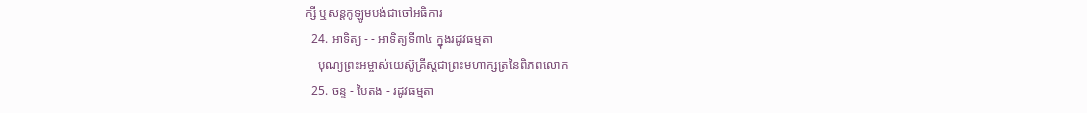ក្សី ឬសន្ដកូឡូមបង់ជាចៅអធិការ
  24. អាទិត្យ - - អាទិត្យទី៣៤ ក្នុងរដូវធម្មតា
    បុណ្យព្រះអម្ចាស់យេស៊ូគ្រីស្ដជាព្រះមហាក្សត្រនៃពិភពលោក
  25. ចន្ទ - បៃតង - រដូវធម្មតា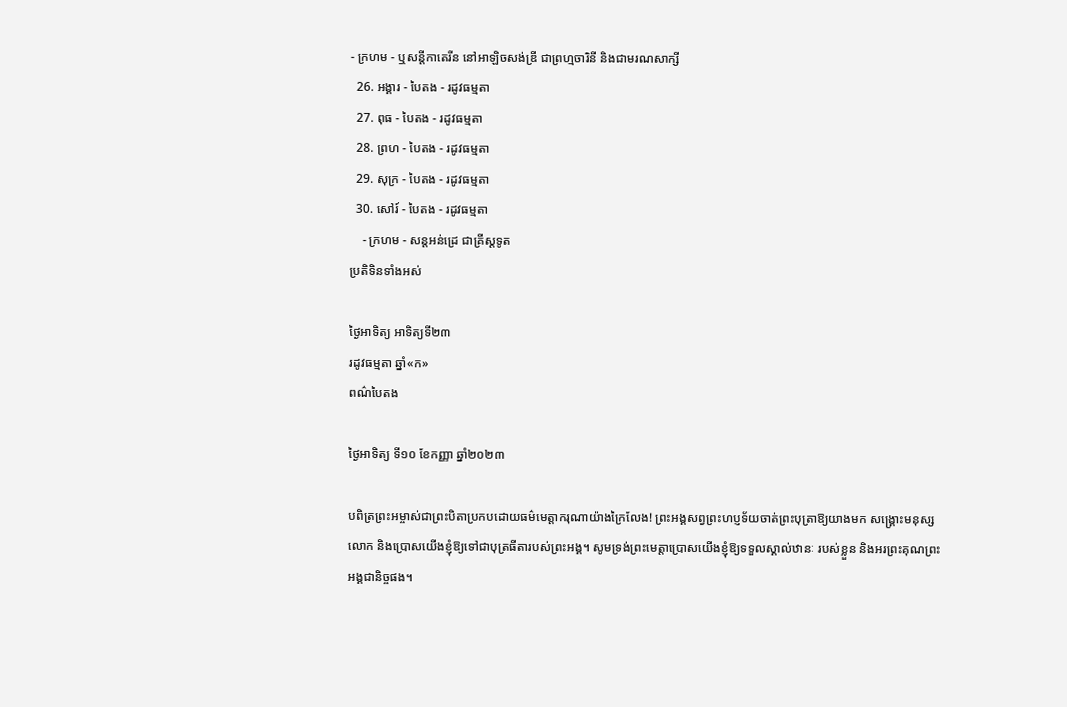- ក្រហម - ឬសន្ដីកាតេរីន នៅអាឡិចសង់ឌ្រី ជាព្រហ្មចារិនី និងជាមរណសាក្សី
  26. អង្គារ - បៃតង - រដូវធម្មតា
  27. ពុធ - បៃតង - រដូវធម្មតា
  28. ព្រហ - បៃតង - រដូវធម្មតា
  29. សុក្រ - បៃតង - រដូវធម្មតា
  30. សៅរ៍ - បៃតង - រដូវធម្មតា
    - ក្រហម - សន្ដអន់ដ្រេ ជាគ្រីស្ដទូត
ប្រតិទិនទាំងអស់

ថ្ងៃអាទិត្យ អាទិត្យទី២៣
រដូវធម្មតា ឆ្នាំ«ក»
ពណ៌បៃតង

ថ្ងៃអាទិត្យ ទី១០ ខែកញ្ញា ឆ្នាំ២០២៣

បពិត្រព្រះអម្ចាស់ជាព្រះបិតាប្រកបដោយធម៌មេត្តាករុណាយ៉ាងក្រៃលែង! ព្រះអង្គសព្វព្រះហប្ញទ័យចាត់ព្រះបុត្រាឱ្យយាងមក សង្គ្រោះមនុស្សលោក និងប្រោសយើងខ្ញុំឱ្យទៅជាបុត្រធីតារបស់ព្រះអង្គ។ សូមទ្រង់ព្រះមេត្តាប្រោសយើងខ្ញុំឱ្យទទួលស្គាល់ឋានៈ របស់ខ្លួន និងអរព្រះគុណព្រះអង្គជានិច្ចផង។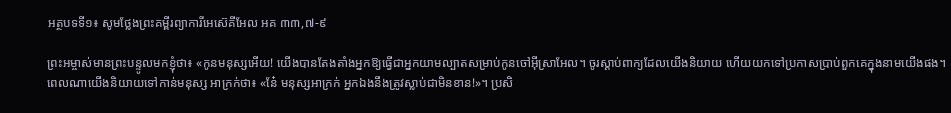អត្ថបទទី១៖ សូមថ្លែងព្រះគម្ពីរព្យាការីអេស៊េគីអែល អគ ៣៣,៧-៩

ព្រះអម្ចាស់មានព្រះបន្ទូលមកខ្ញុំថា៖ «កូនមនុស្សអើយ! យើងបានតែងតាំងអ្នកឱ្យធ្វើជាអ្នកយាមល្បាតសម្រាប់កូនចៅអ៊ីស្រាអែល។ ចូរស្តាប់ពាក្យដែលយើងនិយាយ ហើយយកទៅប្រកាសប្រាប់ពួកគេក្នុងនាមយើងផង។ ពេលណាយើងនិយាយទៅកាន់មនុស្ស អាក្រក់ថា៖ «នែ៎ មនុស្សអាក្រក់ អ្នកឯងនឹងត្រូវស្លាប់ជាមិនខាន!»។ ប្រសិ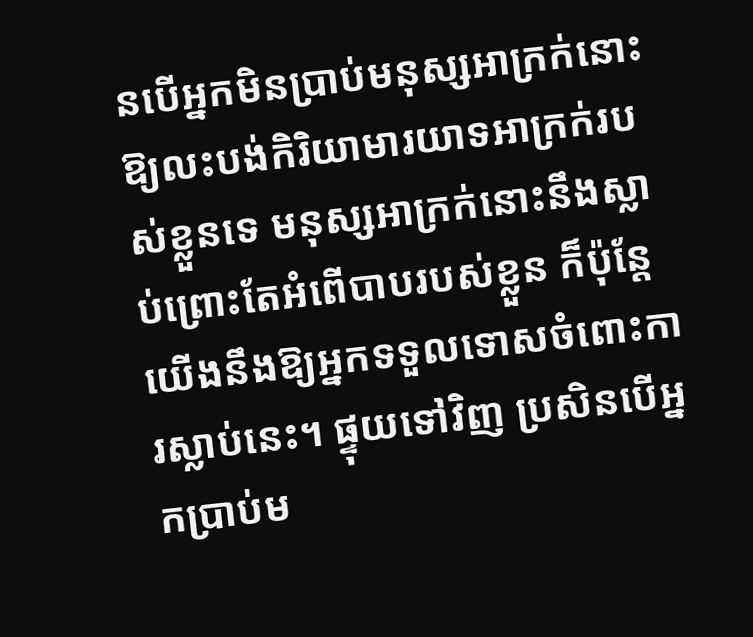នបើអ្នកមិនប្រាប់មនុស្សអាក្រក់នោះឱ្យលះបង់កិរិយាមារយាទអាក្រក់របស់ខ្លួនទេ មនុស្សអាក្រក់នោះនឹងស្លាប់ព្រោះតែអំពើបាបរបស់ខ្លួន ក៏ប៉ុន្តែ យើងនឹងឱ្យអ្នកទទួលទោសចំពោះការស្លាប់នេះ។ ផ្ទុយទៅវិញ ប្រសិនបើអ្នកប្រាប់ម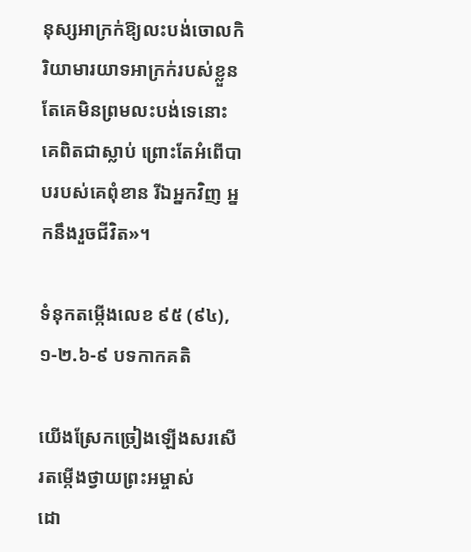នុស្សអាក្រក់ឱ្យលះបង់ចោលកិរិយាមារយាទអាក្រក់របស់ខ្លួន តែគេមិនព្រមលះបង់ទេនោះ គេពិតជាស្លាប់ ព្រោះតែអំពើបាបរបស់គេពុំខាន រីឯអ្នកវិញ អ្នកនឹងរួចជីវិត»។

ទំនុកតម្កើងលេខ ៩៥ (៩៤), ១-២.៦-៩ បទកាកគតិ

យើងស្រែកច្រៀងឡើងសរសើរតម្កើងថ្វាយព្រះអម្ចាស់
ដោ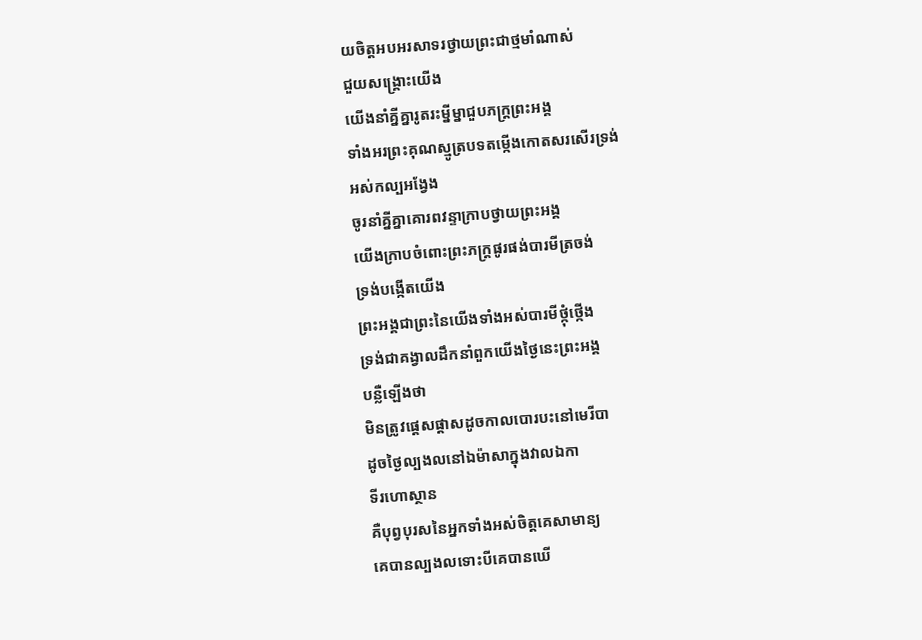យចិត្តអបអរសាទរថ្វាយព្រះជាថ្មមាំណាស់
ជួយសង្គ្រោះយើង
យើងនាំគ្នីគ្នារូតរះម្នីម្នាជួបភក្ត្រព្រះអង្គ
ទាំងអរព្រះគុណស្មូត្របទតម្កើងកោតសរសើរទ្រង់
អស់កល្បអង្វែង
ចូរនាំគ្នីគ្នាគោរពវន្ទាក្រាបថ្វាយព្រះអង្គ
យើងក្រាបចំពោះព្រះភក្រ្តផូរផង់បារមីត្រចង់
ទ្រង់បង្កើតយើង
ព្រះអង្គជាព្រះនៃយើងទាំងអស់បារមីថ្កុំថ្កើង
ទ្រង់ជាគង្វាលដឹកនាំពួកយើងថ្ងៃនេះព្រះអង្គ
បន្លឺឡើងថា
មិនត្រូវផ្តេសផ្តាសដូចកាលបោរបះនៅមេរីបា
ដូចថ្ងៃល្បងលនៅឯម៉ាសាក្នុងវាលឯកា
ទីរហោស្ថាន
គឺបុព្វបុរសនៃអ្នកទាំងអស់ចិត្តគេសាមាន្យ
គេបានល្បងលទោះបីគេបានឃើ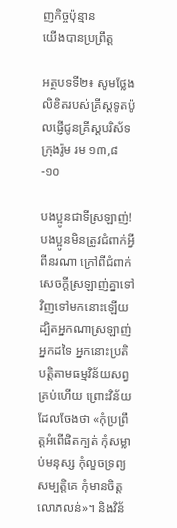ញកិច្ចប៉ុន្មាន
យើងបានប្រព្រឹត្ត

អត្ថបទទី២៖ សូមថ្លែងលិខិតរបស់គ្រីស្តទូតប៉ូលផ្ញើជូនគ្រីស្តបរិស័ទក្រុងរ៉ូម រម ១៣,៨-១០

បងប្អូនជាទីស្រឡាញ់!
បងប្អូនមិនត្រូវជំពាក់អ្វីពីនរណា ក្រៅពីជំពាក់សេចក្តីស្រឡាញ់គ្នាទៅវិញទៅមកនោះឡើយ ដ្បិតអ្នកណាស្រឡាញ់អ្នកដទៃ អ្នកនោះប្រតិបត្តិតាមធម្មវិន័យសព្វគ្រប់ហើយ ព្រោះវិន័យដែលចែងថា «កុំប្រព្រឹត្តអំពើផិតក្បត់ កុំសម្លាប់មនុស្ស កុំលួចទ្រព្យសម្បត្តិគេ កុំមានចិត្តលោភលន់»។ និងវិន័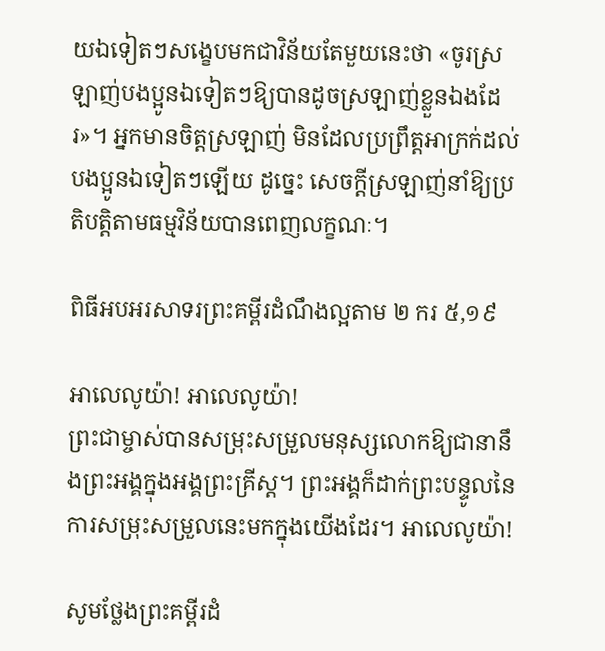យឯទៀតៗសង្ខេបមកជាវិន័យតែមួយនេះថា «ចូរស្រឡាញ់បងប្អូនឯទៀតៗឱ្យបានដូចស្រឡាញ់ខ្លួនឯងដែរ»។ អ្នកមានចិត្តស្រឡាញ់ មិនដែលប្រព្រឹត្តអាក្រក់ដល់បងប្អូនឯទៀតៗឡើយ ដូច្នេះ សេចក្តីស្រឡាញ់នាំឱ្យប្រតិបត្តិតាមធម្មវិន័យបានពេញលក្ខណៈ។

ពិធីអបអរសាទរព្រះគម្ពីរដំណឹងល្អតាម ២ ករ ៥,១៩

អាលេលូយ៉ា! អាលេលូយ៉ា!
ព្រះជាម្ចាស់បានសម្រុះសម្រួលមនុស្សលោកឱ្យជានានឹងព្រះអង្គក្នុងអង្គព្រះគ្រីស្ត។ ព្រះអង្គក៏ដាក់ព្រះបន្ទូលនៃការសម្រុះសម្រួលនេះមកក្នុងយើងដែរ។ អាលេលូយ៉ា!

សូមថ្លែងព្រះគម្ពីរដំ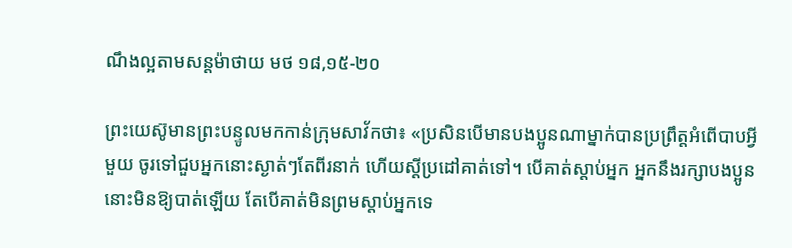ណឹងល្អតាមសន្តម៉ាថាយ មថ ១៨,១៥-២០

ព្រះយេស៊ូមានព្រះបន្ទូលមកកាន់ក្រុមសាវ័កថា៖ «ប្រសិនបើមានបងប្អូនណាម្នាក់បានប្រព្រឹត្តអំពើបាបអ្វីមួយ ចូរទៅជួបអ្នកនោះស្ងាត់ៗតែពីរនាក់ ហើយស្តីប្រដៅគាត់ទៅ។ បើគាត់ស្តាប់អ្នក អ្នកនឹងរក្សាបងប្អូននោះមិនឱ្យបាត់ឡើយ តែបើគាត់មិនព្រមស្តាប់អ្នកទេ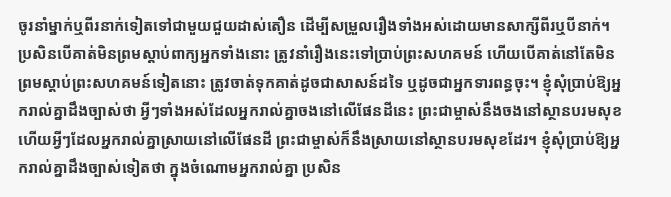ចូរនាំម្នាក់ឬពីរនាក់ទៀតទៅជាមួយជួយដាស់តឿន ដើម្បីសម្រួលរឿងទាំងអស់ដោយមានសាក្សីពីរឬបីនាក់។ ប្រសិនបើគាត់មិនព្រមស្តាប់ពាក្យអ្នកទាំងនោះ ត្រូវនាំរឿងនេះទៅប្រាប់ព្រះសហគមន៍ ហើយបើគាត់នៅតែមិនព្រមស្តាប់ព្រះសហគមន៍ទៀតនោះ ត្រូវចាត់ទុកគាត់ដូចជាសាសន៍ដទៃ ឬដូចជាអ្នកទារពន្ធចុះ។ ខ្ញុំសុំប្រាប់ឱ្យអ្នករាល់គ្នាដឹងច្បាស់ថា អ្វីៗទាំងអស់ដែលអ្នករាល់គ្នាចងនៅលើផែនដីនេះ ព្រះជាម្ចាស់នឹងចងនៅស្ថានបរមសុខ ហើយអ្វីៗដែលអ្នករាល់គ្នាស្រាយនៅលើផែនដី ព្រះជាម្ចាស់ក៏នឹងស្រាយនៅស្ថានបរមសុខដែរ។ ខ្ញុំសុំប្រាប់ឱ្យអ្នករាល់គ្នាដឹងច្បាស់ទៀតថា ក្នុងចំណោមអ្នករាល់គ្នា ប្រសិន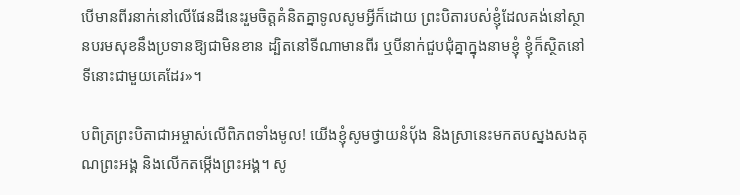បើមានពីរនាក់នៅលើផែនដីនេះរួមចិត្តគំនិតគ្នាទូលសូមអ្វីក៏ដោយ ព្រះបិតារបស់ខ្ញុំដែលគង់នៅស្ថានបរមសុខនឹងប្រទានឱ្យជាមិនខាន ដ្បិតនៅទីណាមានពីរ ឬបីនាក់ជួបជុំគ្នាក្នុងនាមខ្ញុំ ខ្ញុំក៏ស្ថិតនៅទីនោះជាមួយគេដែរ»។

បពិត្រព្រះបិតាជាអម្ចាស់លើពិភពទាំងមូល! យើងខ្ញុំសូមថ្វាយនំប័ុង និងស្រានេះមកតបស្នងសងគុណព្រះអង្គ និងលើកតម្កើងព្រះអង្គ។ សូ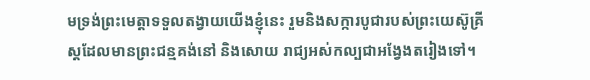មទ្រង់ព្រះមេត្តាទទួលតង្វាយយើងខ្ញុំនេះ រួមនិងសក្ការបូជារបស់ព្រះយេស៊ូគ្រីស្តដែលមានព្រះជន្មគង់នៅ និងសោយ រាជ្យអស់កល្បជាអង្វែងតរៀងទៅ។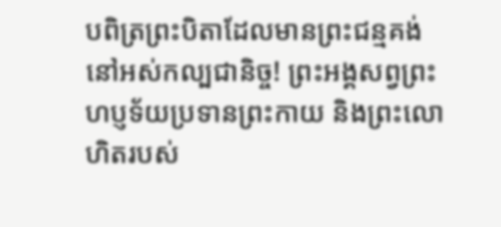បពិត្រព្រះបិតាដែលមានព្រះជន្មគង់នៅអស់កល្បជានិច្ច! ព្រះអង្គសព្វព្រះហប្ញទ័យប្រទានព្រះកាយ និងព្រះលោហិតរបស់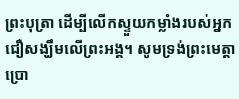ព្រះបុត្រា ដើម្បីលើកស្ទួយកម្លាំងរបស់អ្នកជឿសង្ឃឹមលើព្រះអង្គ។ សូមទ្រង់ព្រះមេត្តាប្រោ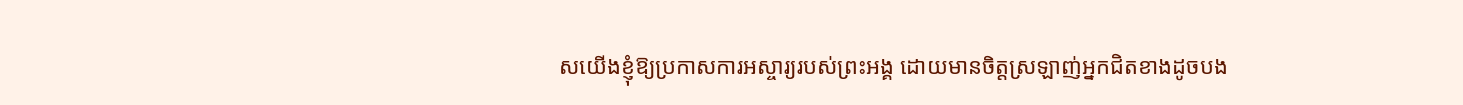សយើងខ្ញុំឱ្យប្រកាសការអស្ចារ្យរបស់ព្រះអង្គ ដោយមានចិត្តស្រឡាញ់អ្នកជិតខាងដូចបង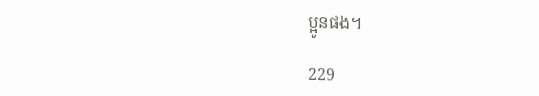ប្អូនផង។

229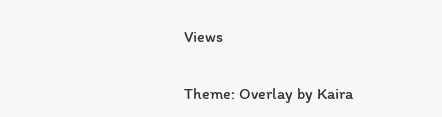Views

Theme: Overlay by Kaira